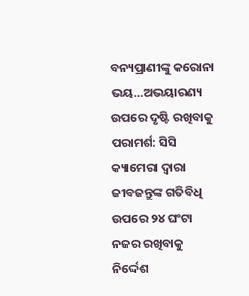ବନ୍ୟପ୍ରାଣୀଙ୍କୁ କରୋନା ଭୟ…ଅଭୟାରଣ୍ୟ ଉପରେ ଦୃଷ୍ଟି ରଖିବାକୁ ପରାମର୍ଶ: ସିସି କ୍ୟାମେରା ଦ୍ୱାରା ଜୀବଜନ୍ତୁଙ୍କ ଗତିବିଧି ଉପରେ ୨୪ ଘଂଟା ନଜର ରଖିବାକୁ ନିର୍ଦ୍ଦେଶ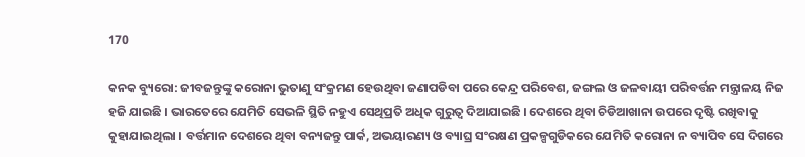170

କନକ ବ୍ୟୁରୋ: ଜୀବଜନ୍ତୁଙ୍କୁ କରୋନା ଭୁତାଣୁ ସଂକ୍ରମଣ ହେଉଥିବା ଜଣାପଡିବା ପରେ କେନ୍ଦ୍ର ପରିବେଶ, ଜଙ୍ଗଲ ଓ ଜଳବାୟୀ ପରିବର୍ତ୍ତନ ମନ୍ତ୍ରାଳୟ ନିଜ ହଜି ଯାଇଛି । ଭାରତେରେ ଯେମିତି ସେଭଳି ସ୍ଥିତି ନହୁଏ ସେଥିପ୍ରତି ଅଧିକ ଗୁରୁତ୍ୱ ଦିଆଯାଇଛି । ଦେଶରେ ଥିବା ଚିଡିଆଖାନା ଉପରେ ଦୃଷ୍ଟି ରଖିବାକୁ କୁହାଯାଇଥିଲା । ବର୍ତ୍ତମାନ ଦେଶରେ ଥିବା ବନ୍ୟଜନ୍ତୁ ପାର୍କ, ଅଭୟାରଣ୍ୟ ଓ ବ୍ୟାଘ୍ର ସଂରକ୍ଷଣ ପ୍ରକଳ୍ପଗୁଡିକରେ ଯେମିତି କରୋନା ନ ବ୍ୟାପିବ ସେ ଦିଗରେ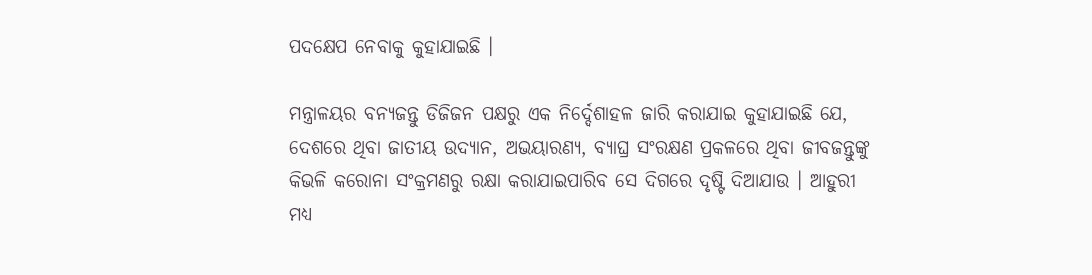ପଦକ୍ଷେପ ନେବାକୁ କୁହାଯାଇଛି ।

ମନ୍ତ୍ରାଳୟର ବନ୍ୟଜନ୍ତୁ ଡିଜିଜନ ପକ୍ଷରୁ ଏକ ନିର୍ଦ୍ଦେଶାହଳ ଜାରି କରାଯାଇ କୁହାଯାଇଛି ଯେ, ଦେଶରେ ଥିବା ଜାତୀୟ ଉଦ୍ୟାନ, ଅଭୟାରଣ୍ୟ, ବ୍ୟାଘ୍ର ସଂରକ୍ଷଣ ପ୍ରକଳରେ ଥିବା ଜୀବଜନ୍ତୁଙ୍କୁ କିଭଳି କରୋନା ସଂକ୍ରମଣରୁ ରକ୍ଷା କରାଯାଇପାରିବ ସେ ଦିଗରେ ଦୃଷ୍ଟି ଦିଆଯାଉ । ଆହୁରୀ ମଧ୍ୟ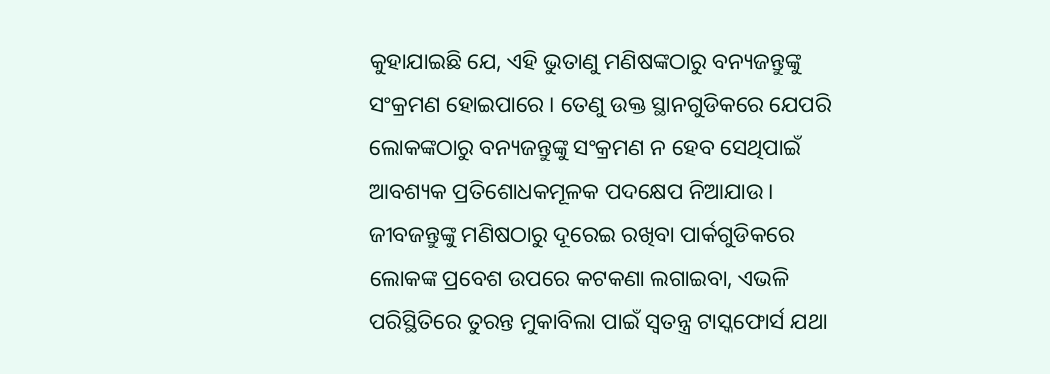କୁହାଯାଇଛି ଯେ, ଏହି ଭୁତାଣୁ ମଣିଷଙ୍କଠାରୁ ବନ୍ୟଜନ୍ତୁଙ୍କୁ ସଂକ୍ରମଣ ହୋଇପାରେ । ତେଣୁ ଉକ୍ତ ସ୍ଥାନଗୁଡିକରେ ଯେପରି ଲୋକଙ୍କଠାରୁ ବନ୍ୟଜନ୍ତୁଙ୍କୁ ସଂକ୍ରମଣ ନ ହେବ ସେଥିପାଇଁ ଆବଶ୍ୟକ ପ୍ରତିଶୋଧକମୂଳକ ପଦକ୍ଷେପ ନିଆଯାଉ । ଜୀବଜନ୍ତୁଙ୍କୁ ମଣିଷଠାରୁ ଦୂରେଇ ରଖିବା ପାର୍କଗୁଡିକରେ ଲୋକଙ୍କ ପ୍ରବେଶ ଉପରେ କଟକଣା ଲଗାଇବା, ଏଭଳି ପରିସ୍ଥିତିରେ ତୁରନ୍ତ ମୁକାବିଲା ପାଇଁ ସ୍ୱତନ୍ତ୍ର ଟାସ୍କଫୋର୍ସ ଯଥା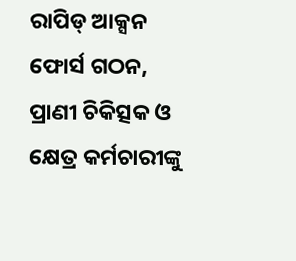ରାପିଡ୍ ଆକ୍ସନ ଫୋର୍ସ ଗଠନ, ପ୍ରାଣୀ ଚିକିତ୍ସକ ଓ କ୍ଷେତ୍ର କର୍ମଚାରୀଙ୍କୁ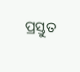ପ୍ରସ୍ତୁତ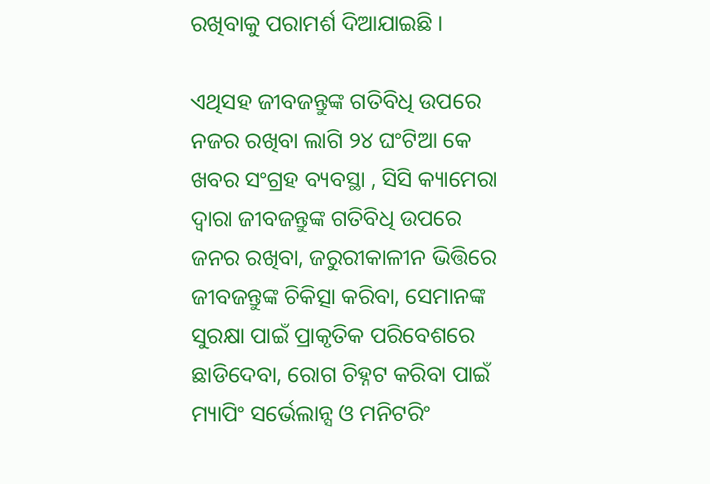ରଖିବାକୁ ପରାମର୍ଶ ଦିଆଯାଇଛି ।

ଏଥିସହ ଜୀବଜନ୍ତୁଙ୍କ ଗତିବିଧି ଉପରେ ନଜର ରଖିବା ଲାଗି ୨୪ ଘଂଟିଆ କେ ଖବର ସଂଗ୍ରହ ବ୍ୟବସ୍ଥା , ସିସି କ୍ୟାମେରା ଦ୍ୱାରା ଜୀବଜନ୍ତୁଙ୍କ ଗତିବିଧି ଉପରେ ଜନର ରଖିବା, ଜରୁରୀକାଳୀନ ଭିତ୍ତିରେ ଜୀବଜନ୍ତୁଙ୍କ ଚିକିତ୍ସା କରିବା, ସେମାନଙ୍କ ସୁରକ୍ଷା ପାଇଁ ପ୍ରାକୃତିକ ପରିବେଶରେ ଛାଡିଦେବା, ରୋଗ ଚିହ୍ନଟ କରିବା ପାଇଁ ମ୍ୟାପିଂ ସର୍ଭେଲାନ୍ସ ଓ ମନିଟରିଂ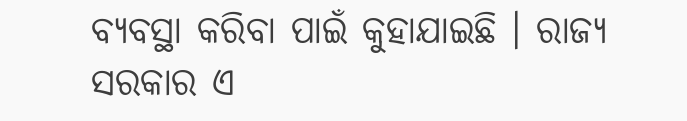ବ୍ୟବସ୍ଥା କରିବା ପାଇଁ କୁହାଯାଇଛି । ରାଜ୍ୟ ସରକାର ଏ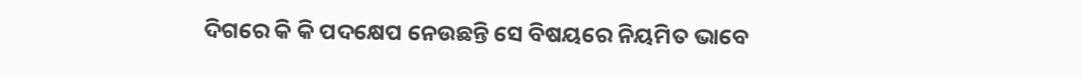ଦିଗରେ କି କି ପଦକ୍ଷେପ ନେଉଛନ୍ତି ସେ ବିଷୟରେ ନିୟମିତ ଭାବେ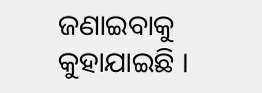ଜଣାଇବାକୁ କୁହାଯାଇଛି ।